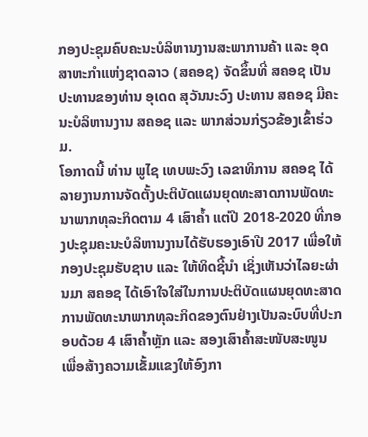ກອງປະຊຸມຄົບຄະນະບໍລິຫານງານສະພາການຄ້າ ແລະ ອຸດສາຫະກຳແຫ່ງຊາດລາວ (ສຄອຊ) ຈັດຂຶ້ນທີ່ ສຄອຊ ເປັນປະທານຂອງທ່ານ ອຸເດດ ສຸວັນນະວົງ ປະທານ ສຄອຊ ມີຄະນະບໍລິຫານງານ ສຄອຊ ແລະ ພາກສ່ວນກ່ຽວຂ້ອງເຂົ້າຮ່ວມ.
ໂອກາດນີ້ ທ່ານ ພູໄຊ ເທບພະວົງ ເລຂາທິການ ສຄອຊ ໄດ້ລາຍງານການຈັດຕັ້ງປະຕິບັດແຜນຍຸດທະສາດການພັດທະນາພາກທຸລະກິດຕາມ 4 ເສົາຄ້ຳ ແຕ່ປີ 2018-2020 ທີ່ກອງປະຊຸມຄະນະບໍລິຫານງານໄດ້ຮັບຮອງເອົາປີ 2017 ເພື່ອໃຫ້ກອງປະຊຸມຮັບຊາບ ແລະ ໃຫ້ທິດຊີ້ນຳ ເຊິ່ງເຫັນວ່າໄລຍະຜ່ານມາ ສຄອຊ ໄດ້ເອົາໃຈໃສ່ໃນການປະຕິບັດແຜນຍຸດທະສາດ ການພັດທະນາພາກທຸລະກິດຂອງຕົນຢ່າງເປັນລະບົບທີ່ປະກອບດ້ວຍ 4 ເສົາຄ້ຳຫຼັກ ແລະ ສອງເສົາຄ້ຳສະໜັບສະໜູນ ເພື່ອສ້າງຄວາມເຂັ້ມແຂງໃຫ້ອົງກາ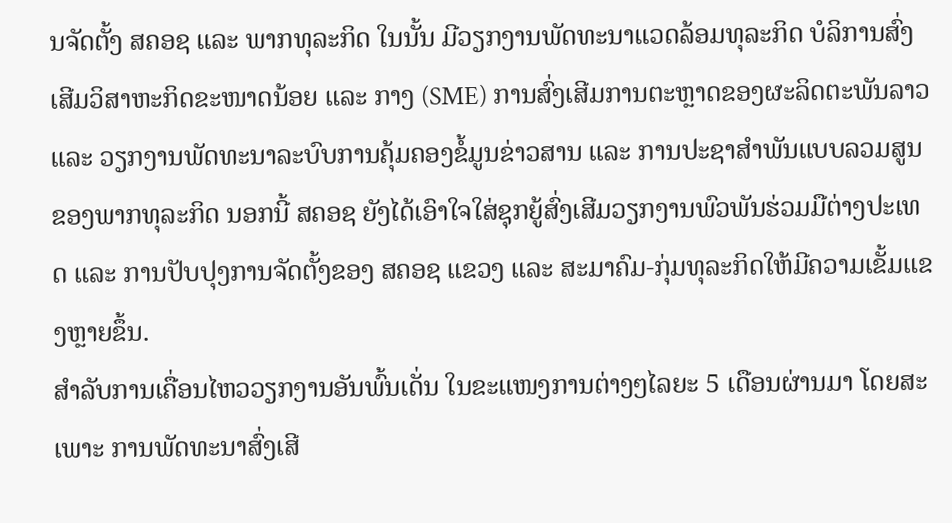ນຈັດຕັ້ງ ສຄອຊ ແລະ ພາກທຸລະກິດ ໃນນັ້ນ ມີວຽກງານພັດທະນາແວດລ້ອມທຸລະກິດ ບໍລິການສົ່ງເສີມວິສາຫະກິດຂະໜາດນ້ອຍ ແລະ ກາງ (SME) ການສົ່ງເສີມການຕະຫຼາດຂອງຜະລິດຕະພັນລາວ ແລະ ວຽກງານພັດທະນາລະບົບການຄຸ້ມຄອງຂໍ້ມູນຂ່າວສານ ແລະ ການປະຊາສຳພັນແບບລວມສູນຂອງພາກທຸລະກິດ ນອກນີ້ ສຄອຊ ຍັງໄດ້ເອົາໃຈໃສ່ຊຸກຍູ້ສົ່ງເສີມວຽກງານພົວພັນຮ່ວມມືຕ່າງປະເທດ ແລະ ການປັບປຸງການຈັດຕັ້ງຂອງ ສຄອຊ ແຂວງ ແລະ ສະມາຄົມ-ກຸ່ມທຸລະກິດໃຫ້ມີຄວາມເຂັ້ມແຂງຫຼາຍຂຶ້ນ.
ສຳລັບການເຄື່ອນໄຫວວຽກງານອັນພົ້ນເດັ່ນ ໃນຂະແໜງການຕ່າງໆໄລຍະ 5 ເດືອນຜ່ານມາ ໂດຍສະເພາະ ການພັດທະນາສົ່ງເສີ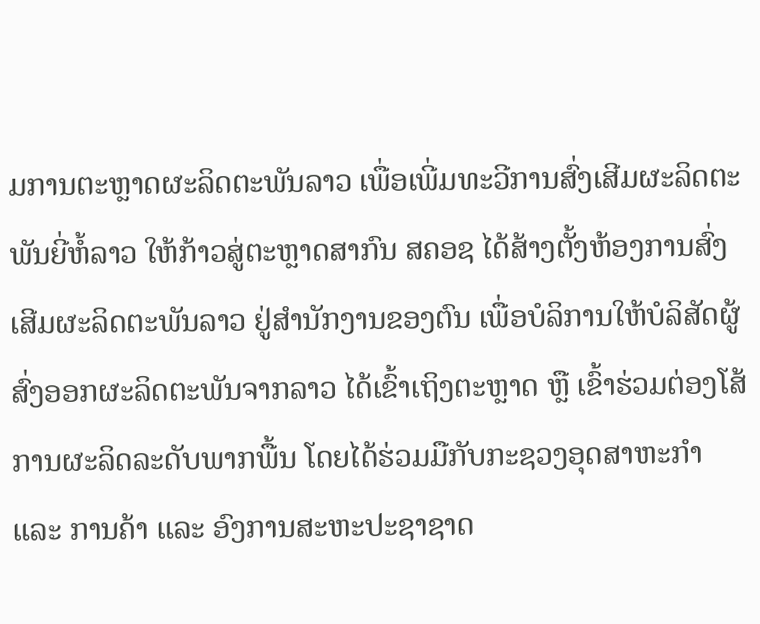ມການຕະຫຼາດຜະລິດຕະພັນລາວ ເພື່ອເພີ່ມທະວີການສົ່ງເສີມຜະລິດຕະພັນຍີ່ຫໍ້ລາວ ໃຫ້ກ້າວສູ່ຕະຫຼາດສາກົນ ສຄອຊ ໄດ້ສ້າງຕັ້ງຫ້ອງການສົ່ງເສີມຜະລິດຕະພັນລາວ ຢູ່ສຳນັກງານຂອງຕົນ ເພື່ອບໍລິການໃຫ້ບໍລິສັດຜູ້ສົ່ງອອກຜະລິດຕະພັນຈາກລາວ ໄດ້ເຂົ້າເຖິງຕະຫຼາດ ຫຼື ເຂົ້າຮ່ວມຕ່ອງໂສ້ການຜະລິດລະດັບພາກພື້ນ ໂດຍໄດ້ຮ່ວມມືກັບກະຊວງອຸດສາຫະກຳ ແລະ ການຄ້າ ແລະ ອົງການສະຫະປະຊາຊາດ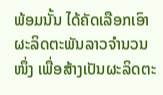ພ້ອມນັ້ນ ໄດ້ຄັດເລືອກເອົາຜະລິດຕະພັນລາວຈຳນວນໜຶ່ງ ເພື່ອສ້າງເປັນຜະລິດຕະ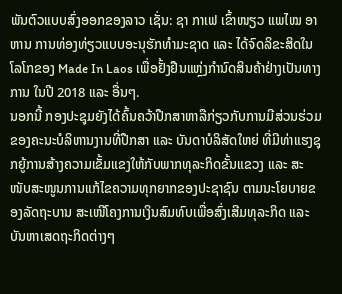ພັນຕົວແບບສົ່ງອອກຂອງລາວ ເຊັ່ນ: ຊາ ກາເຟ ເຂົ້າໜຽວ ແພໄໝ ອາຫານ ການທ່ອງທ່ຽວແບບອະນຸຮັກທຳມະຊາດ ແລະ ໄດ້ຈົດລິຂະສິດໃນໂລໂກຂອງ Made In Laos ເພື່ອຢັ້ງຢືນແຫຼ່ງກຳນົດສິນຄ້າຢ່າງເປັນທາງການ ໃນປີ 2018 ແລະ ອື່ນໆ.
ນອກນີ້ ກອງປະຊຸມຍັງໄດ້ຄົ້ນຄວ້າປືກສາຫາລືກ່ຽວກັບການມີສ່ວນຮ່ວມ ຂອງຄະນະບໍລິຫານງານທີ່ປືກສາ ແລະ ບັນດາບໍລິສັດໃຫຍ່ ທີ່ມີທ່າແຮງຊຸກຍູ້ການສ້າງຄວາມເຂັ້ມແຂງໃຫ້ກັບພາກທຸລະກິດຂັ້ນແຂວງ ແລະ ສະໜັບສະໜູນການແກ້ໄຂຄວາມທຸກຍາກຂອງປະຊາຊົນ ຕາມນະໂຍບາຍຂອງລັດຖະບານ ສະເໜີໂຄງການເງິນສົມທົບເພື່ອສົ່ງເສີມທຸລະກິດ ແລະ ບັນຫາເສດຖະກິດຕ່າງໆ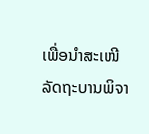ເພື່ອນຳສະເໜີລັດຖະບານພິຈາ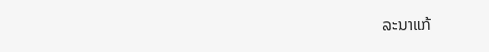ລະນາແກ້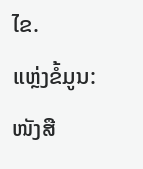ໄຂ.
ແຫຼ່ງຂໍ້ມູນ: ໜັງສື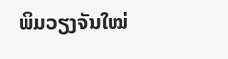ພິມວຽງຈັນໃໝ່